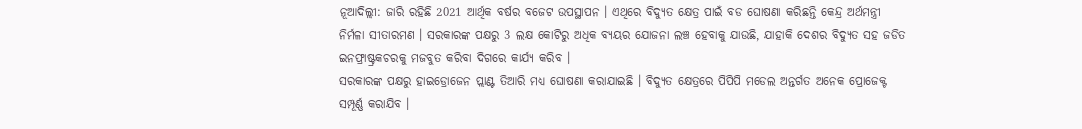ନୂଆଦିଲ୍ଲୀ: ଜାରି ରହିଛି 2021 ଆର୍ଥିକ ବର୍ଷର ବଜେଟ ଉପସ୍ଥାପନ । ଏଥିରେ ବିଦ୍ୟୁତ କ୍ଷେତ୍ର ପାଇଁ ବଡ ଘୋଷଣା କରିଛନ୍ତି କେନ୍ଦ୍ର ଅର୍ଥମନ୍ତ୍ରୀ ନିର୍ମଳା ସୀତାରମଣ । ସରକାରଙ୍କ ପକ୍ଷରୁ 3 ଲକ୍ଷ କୋଟିରୁ ଅଧିକ ବ୍ୟୟର ଯୋଜନା ଲଞ୍ଚ ହେବାକୁ ଯାଉଛି, ଯାହାକି ଦେଶର ବିଦ୍ୟୁତ ସହ ଜଡିତ ଇନଫ୍ରାଷ୍ଟ୍ରକଚରକୁ ମଜବୁତ କରିବା ଦିଗରେ କାର୍ଯ୍ୟ କରିବ ।
ସରକାରଙ୍କ ପକ୍ଷରୁ ହାଇଡ୍ରୋଜେନ ପ୍ଲାଣ୍ଟ ତିଆରି ମଧ୍ୟ ଘୋଷଣା କରାଯାଇଛି । ବିଦ୍ୟୁତ କ୍ଷେତ୍ରରେ ପିପିପି ମଡେଲ ଅନ୍ତର୍ଗତ ଅନେକ ପ୍ରୋଜେକ୍ଟ ସମ୍ପୂର୍ଣ୍ଣ କରାଯିବ ।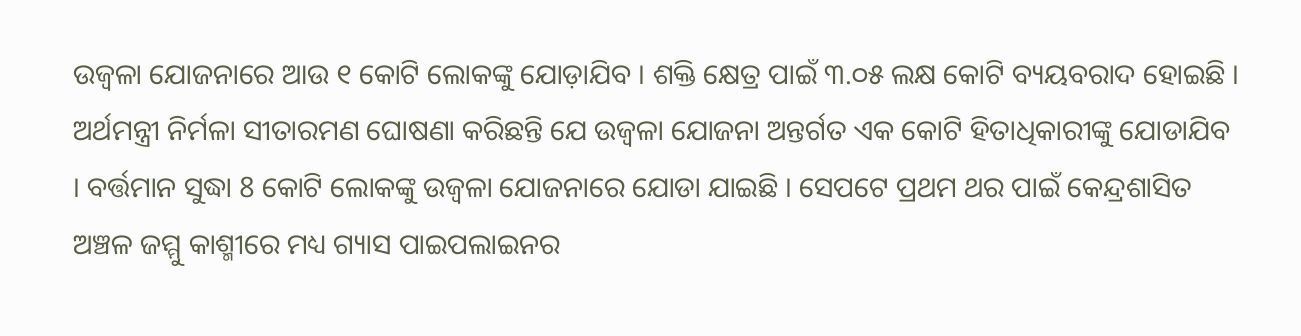ଉଜ୍ବଳା ଯୋଜନାରେ ଆଉ ୧ କୋଟି ଲୋକଙ୍କୁ ଯୋଡ଼ାଯିବ । ଶକ୍ତି କ୍ଷେତ୍ର ପାଇଁ ୩.୦୫ ଲକ୍ଷ କୋଟି ବ୍ୟୟବରାଦ ହୋଇଛି ।
ଅର୍ଥମନ୍ତ୍ରୀ ନିର୍ମଳା ସୀତାରମଣ ଘୋଷଣା କରିଛନ୍ତି ଯେ ଉଜ୍ବଳା ଯୋଜନା ଅନ୍ତର୍ଗତ ଏକ କୋଟି ହିତାଧିକାରୀଙ୍କୁ ଯୋଡାଯିବ । ବର୍ତ୍ତମାନ ସୁଦ୍ଧା 8 କୋଟି ଲୋକଙ୍କୁ ଉଜ୍ବଳା ଯୋଜନାରେ ଯୋଡା ଯାଇଛି । ସେପଟେ ପ୍ରଥମ ଥର ପାଇଁ କେନ୍ଦ୍ରଶାସିତ ଅଞ୍ଚଳ ଜମ୍ମୁ କାଶ୍ମୀରେ ମଧ୍ୟ ଗ୍ୟାସ ପାଇପଲାଇନର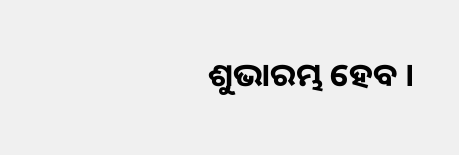ଶୁଭାରମ୍ଭ ହେବ ।